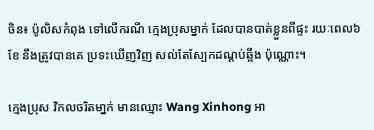ចិន៖ ប៉ូលិសកំពុង ទៅលើករណី ក្មេងប្រុសម្នាក់ ដែលបានបាត់ខ្លួនពីផ្ទះ រយៈពេល៦ខែ នឹងត្រូវបានគេ ប្រទះឃើញវិញ សល់តែស្បែកដណ្តប់ឆ្អឹង ប៉ុណ្ណោះ។

ក្មេងប្រុស វិកលចរិតមា្នក់ មានឈ្មោះ Wang Xinhong អា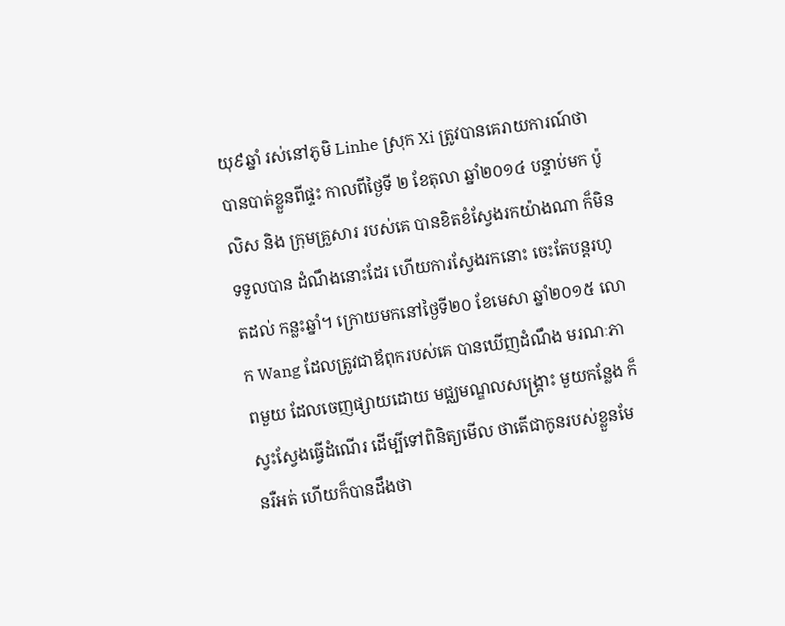យុ៩ឆ្នាំ រស់នៅភូមិ Linhe ស្រុក Xi ត្រូវបានគេរាយការណ៍ថា បានបាត់ខ្លួនពីផ្ទះ កាលពីថ្ងៃទី ២ ខែតុលា ឆ្នាំ២០១៤ បន្ទាប់មក ប៉ូលិស និង ក្រុមគ្រួសារ របស់គេ បានខិតខំស្វែងរកយ៉ាងណា ក៏មិនទទួលបាន ដំណឹងនោះដែរ ហើយការស្វែងរកនោះ ចេះតែបន្តរហូតដល់ កន្លះឆ្នាំ។ ក្រោយមកនៅថ្ងៃទី២០ ខែមេសា ឆ្នាំ២០១៥ លោក Wang ដែលត្រូវជាឪពុករបស់គេ បានឃើញដំណឹង មរណៈភាពមួយ ដែលចេញផ្សាយដោយ មជ្ឈមណ្ឌលសង្គ្រោះ មួយកន្លែង ក៏ស្វះស្វែងធ្វើដំណើរ ដើម្បីទៅពិនិត្យមើល ថាតើជាកូនរបស់ខ្លួនមែនរឺអត់ ហើយក៏បានដឹងថា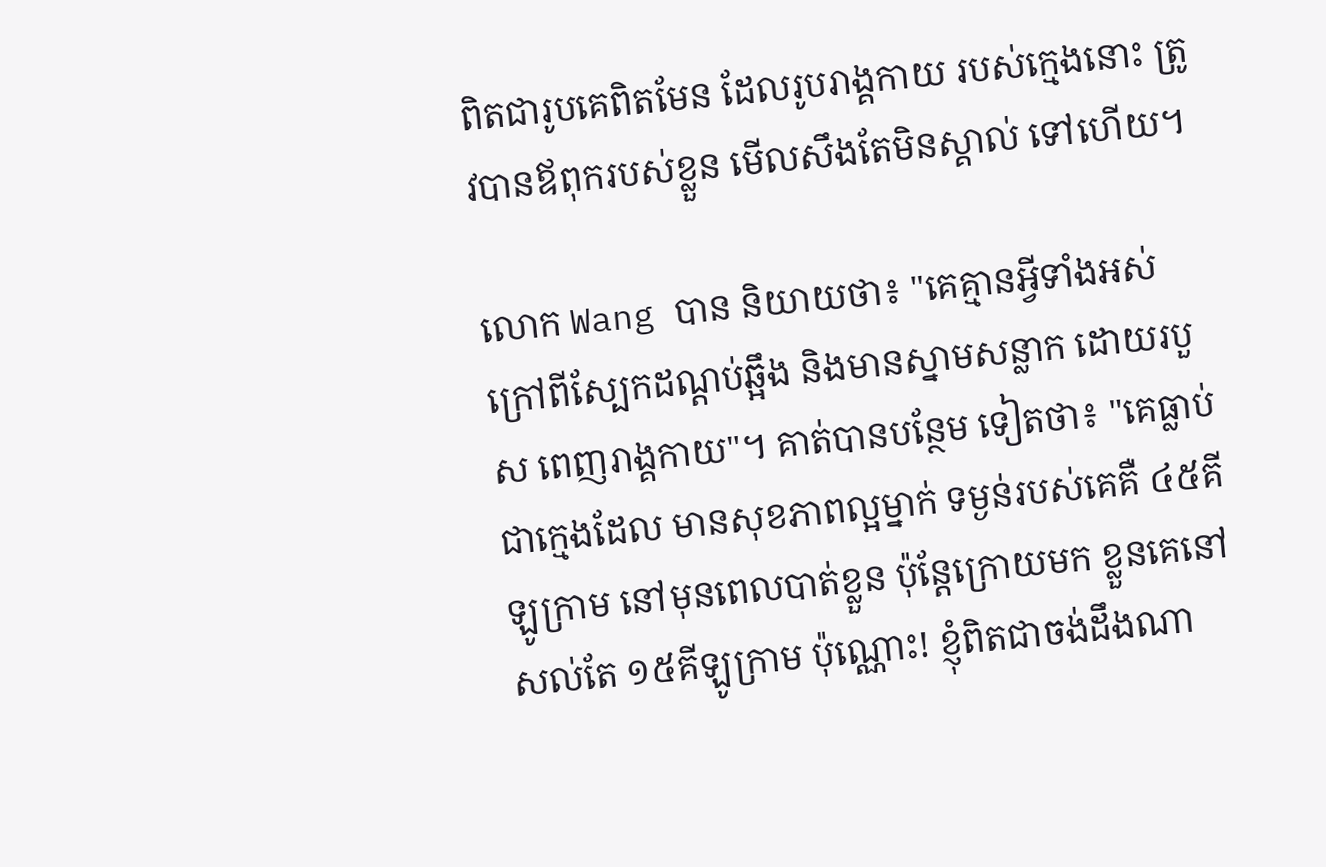ពិតជារូបគេពិតមែន ដែលរូបរាង្គកាយ របស់ក្មេងនោះ ត្រូវបានឪពុករបស់ខ្លួន មើលសឹងតែមិនស្គាល់ ទៅហើយ។

លោក Wang បាន និយាយថា៖ "គេគ្មានអ្វីទាំងអស់ ក្រៅពីស្បែកដណ្តប់ឆ្អឹង និងមានស្នាមសន្លាក ដោយរបួស ពេញរាង្គកាយ"។ គាត់បានបន្ថែម ទៀតថា៖ "គេធ្លាប់ជាក្មេងដែល មានសុខភាពល្អម្នាក់ ទម្ងន់របស់គេគឺ ៤៥គីឡូក្រាម នៅមុនពេលបាត់ខ្លួន ប៉ុន្តែក្រោយមក ខ្លួនគេនៅសល់តែ ១៥គីឡូក្រាម ប៉ុណ្ណោះ! ខ្ញុំពិតជាចង់ដឹងណា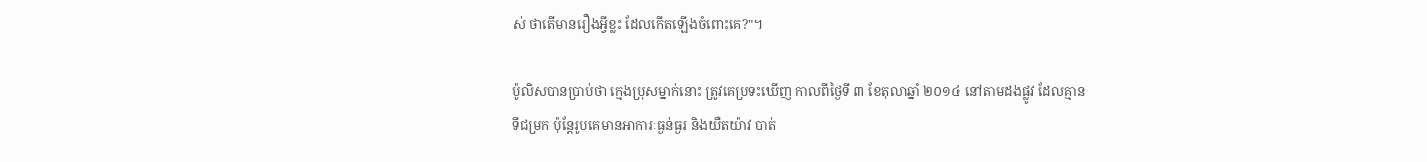ស់ ថាតើមានរឿងអ្វីខ្លះ ដែលកើតឡើងចំពោះគេ?"។

ប៉ូលិសបានប្រាប់ថា ក្មេងប្រុសម្នាក់នោះ ត្រូវគេប្រទះឃើញ កាលពីថ្ងៃទី ៣ ខែតុលាឆ្នាំ ២០១៤ នៅតាមដងផ្លូវ ដែលគ្មានទីជម្រក ប៉ុន្តែរូបគេមានអាការៈធ្ងន់ធ្ងរ និងយឺតយ៉ាវ បាត់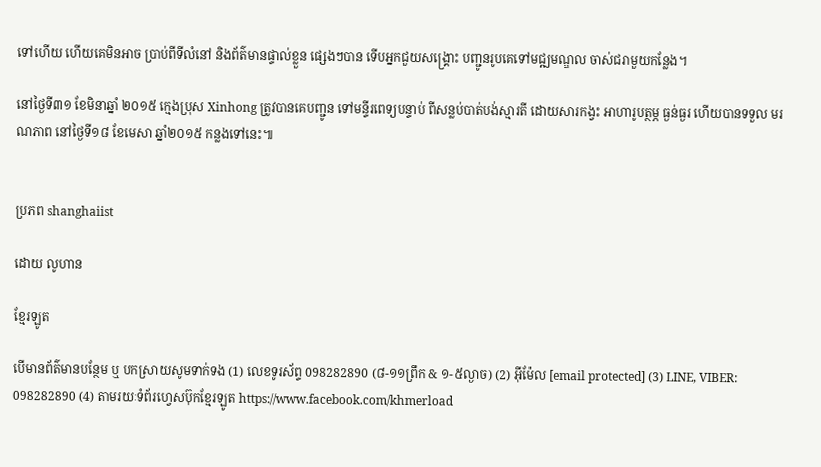ទៅហើយ ហើយគេមិនអាច ប្រាប់ពីទីលំនៅ និងព័ត៌មានផ្ទាល់ខ្លួន ផ្សេងៗបាន ទើបអ្នកជួយសង្គ្រោះ បញ្ជូនរូបគេទៅមជ្ឍមណ្ឌល ចាស់ជរាមួយកន្លែង។

នៅថ្ងៃទី៣១ ខែមិនាឆ្នាំ ២០១៥ ក្មេងប្រុស Xinhong ត្រូវបានគេបញ្ជូន ទៅមន្ទីរពេទ្យបន្ទាប់ ពីសន្លប់បាត់បង់ស្មារតី ដោយសារកង្វះ អាហារូបត្ថម្ភ ធ្ងន់ធ្ងរ ហើយបានទទួល មរណភាព នៅថ្ងៃទី១៨ ខែមេសា ឆ្នាំ២០១៥ កន្លងទៅនេះ៕


ប្រភព shanghaiist

ដោយ លូហាន

ខ្មែរឡូត

បើមានព័ត៌មានបន្ថែម ឬ បកស្រាយសូមទាក់ទង (1) លេខទូរស័ព្ទ 098282890 (៨-១១ព្រឹក & ១-៥ល្ងាច) (2) អ៊ីម៉ែល [email protected] (3) LINE, VIBER: 098282890 (4) តាមរយៈទំព័រហ្វេសប៊ុកខ្មែរឡូត https://www.facebook.com/khmerload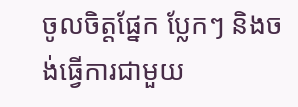ចូលចិត្តផ្នែក ប្លែកៗ និងចង់ធ្វើការជាមួយ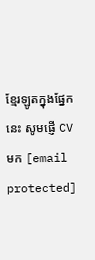ខ្មែរឡូតក្នុងផ្នែកនេះ សូមផ្ញើ CV មក [email protected]